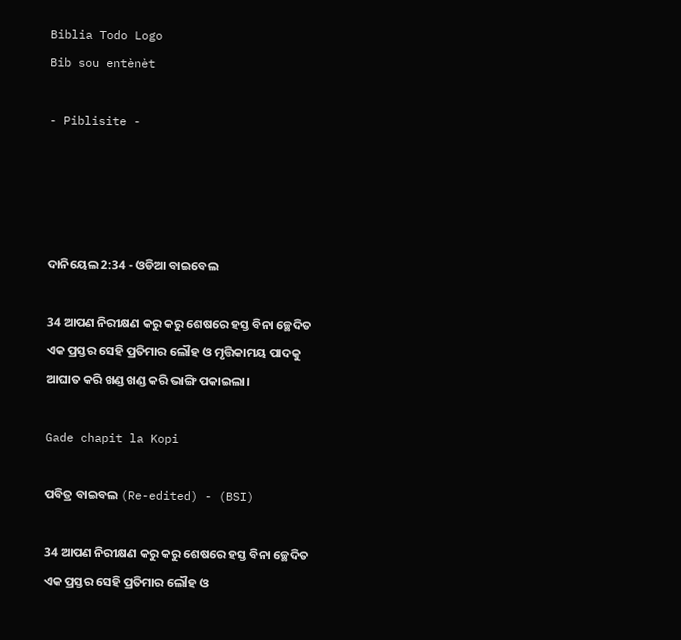Biblia Todo Logo
Bib sou entènèt

- Piblisite -




ଦାନିୟେଲ 2:34 - ଓଡିଆ ବାଇବେଲ

34 ଆପଣ ନିରୀକ୍ଷଣ କରୁ କରୁ ଶେଷରେ ହସ୍ତ ବିନା ଚ୍ଛେଦିତ ଏକ ପ୍ରସ୍ତର ସେହି ପ୍ରତିମାର ଲୌହ ଓ ମୃତ୍ତିକାମୟ ପାଦକୁ ଆଘାତ କରି ଖଣ୍ଡ ଖଣ୍ଡ କରି ଭାଙ୍ଗି ପକାଇଲା।

Gade chapit la Kopi

ପବିତ୍ର ବାଇବଲ (Re-edited) - (BSI)

34 ଆପଣ ନିରୀକ୍ଷଣ କରୁ କରୁ ଶେଷରେ ହସ୍ତ ବିନା ଚ୍ଛେଦିତ ଏକ ପ୍ରସ୍ତର ସେହି ପ୍ରତିମାର ଲୌହ ଓ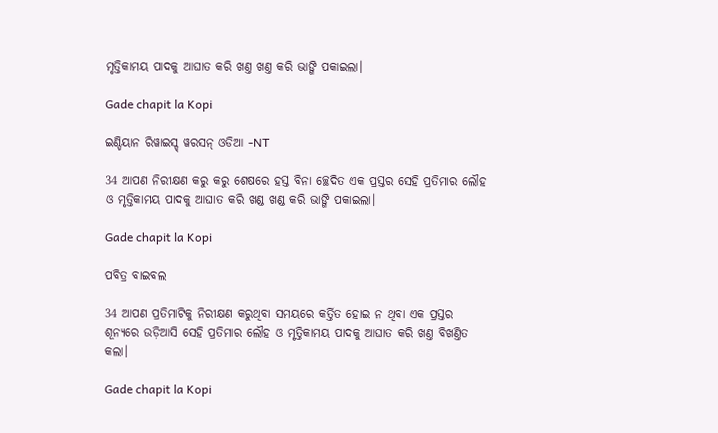ମୃତ୍ତିକାମୟ ପାଦକୁ ଆଘାତ କରି ଖଣ୍ତ ଖଣ୍ତ କରି ଭାଙ୍ଗି ପକାଇଲା।

Gade chapit la Kopi

ଇଣ୍ଡିୟାନ ରିୱାଇସ୍ଡ୍ ୱରସନ୍ ଓଡିଆ -NT

34 ଆପଣ ନିରୀକ୍ଷଣ କରୁ କରୁ ଶେଷରେ ହସ୍ତ ବିନା ଚ୍ଛେଦିତ ଏକ ପ୍ରସ୍ତର ସେହି ପ୍ରତିମାର ଲୌହ ଓ ମୃତ୍ତିକାମୟ ପାଦକୁ ଆଘାତ କରି ଖଣ୍ଡ ଖଣ୍ଡ କରି ଭାଙ୍ଗି ପକାଇଲା।

Gade chapit la Kopi

ପବିତ୍ର ବାଇବଲ

34 ଆପଣ ପ୍ରତିମାଟିକୁ ନିରୀକ୍ଷଣ କରୁଥିବା ସମୟରେ କର୍ତ୍ତିତ ହୋଇ ନ ଥିବା ଏକ ପ୍ରସ୍ତର ଶୂନ୍ୟରେ ଉଡ଼ିଆସି ସେହି ପ୍ରତିମାର ଲୌହ ଓ ମୃତ୍ତିକାମୟ ପାଦକୁ ଆଘାତ କରି ଖଣ୍ତ ବିଖଣ୍ତିତ କଲା।

Gade chapit la Kopi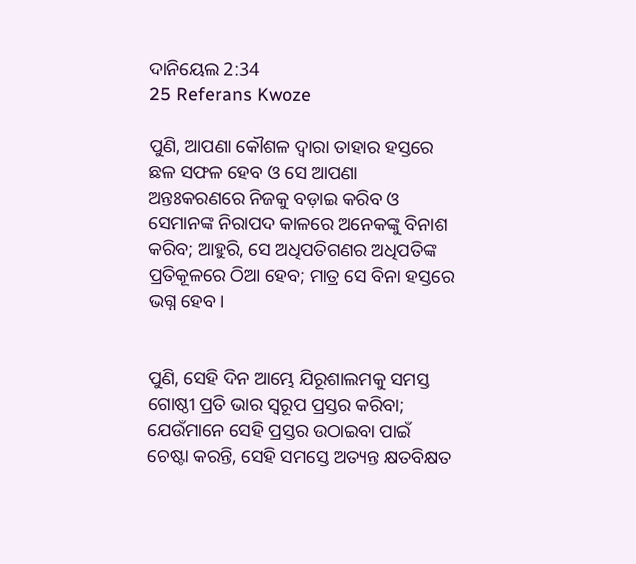ଦାନିୟେଲ 2:34
25 Referans Kwoze

ପୁଣି, ଆପଣା କୌଶଳ ଦ୍ୱାରା ତାହାର ହସ୍ତରେ ଛଳ ସଫଳ ହେବ ଓ ସେ ଆପଣା ଅନ୍ତଃକରଣରେ ନିଜକୁ ବଡ଼ାଇ କରିବ ଓ ସେମାନଙ୍କ ନିରାପଦ କାଳରେ ଅନେକଙ୍କୁ ବିନାଶ କରିବ; ଆହୁରି, ସେ ଅଧିପତିଗଣର ଅଧିପତିଙ୍କ ପ୍ରତିକୂଳରେ ଠିଆ ହେବ; ମାତ୍ର ସେ ବିନା ହସ୍ତରେ ଭଗ୍ନ ହେବ।


ପୁଣି, ସେହି ଦିନ ଆମ୍ଭେ ଯିରୂଶାଲମକୁ ସମସ୍ତ ଗୋଷ୍ଠୀ ପ୍ରତି ଭାର ସ୍ୱରୂପ ପ୍ରସ୍ତର କରିବା; ଯେଉଁମାନେ ସେହି ପ୍ରସ୍ତର ଉଠାଇବା ପାଇଁ ଚେଷ୍ଟା କରନ୍ତି, ସେହି ସମସ୍ତେ ଅତ୍ୟନ୍ତ କ୍ଷତବିକ୍ଷତ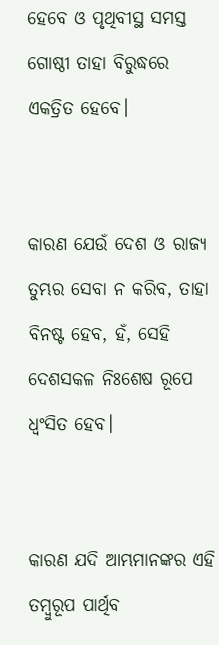ହେବେ ଓ ପୃଥିବୀସ୍ଥ ସମସ୍ତ ଗୋଷ୍ଠୀ ତାହା ବିରୁଦ୍ଧରେ ଏକତ୍ରିତ ହେବେ।


କାରଣ ଯେଉଁ ଦେଶ ଓ ରାଜ୍ୟ ତୁମ୍ଭର ସେବା ନ କରିବ, ତାହା ବିନଷ୍ଟ ହେବ, ହଁ, ସେହି ଦେଶସକଳ ନିଃଶେଷ ରୂପେ ଧ୍ୱଂସିତ ହେବ।


କାରଣ ଯଦି ଆମ୍ଭମାନଙ୍କର ଏହି ତମ୍ବୁରୂପ ପାର୍ଥିବ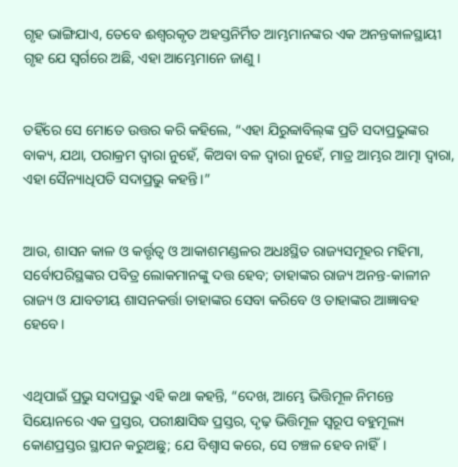ଗୃହ ଭାଙ୍ଗିଯାଏ, ତେବେ ଈଶ୍ୱରକୃତ ଅହସ୍ତନିର୍ମିତ ଆମ୍ଭମାନଙ୍କର ଏକ ଅନନ୍ତକାଳସ୍ଥାୟୀ ଗୃହ ଯେ ସ୍ୱର୍ଗରେ ଅଛି, ଏହା ଆମ୍ଭେମାନେ ଜାଣୁ ।


ତହିଁରେ ସେ ମୋତେ ଉତ୍ତର କରି କହିଲେ, “ଏହା ଯିରୁବ୍ବାବିଲ୍‍ଙ୍କ ପ୍ରତି ସଦାପ୍ରଭୁଙ୍କର ବାକ୍ୟ, ଯଥା, ପରାକ୍ରମ ଦ୍ୱାରା ନୁହେଁ, କିଅବା ବଳ ଦ୍ୱାରା ନୁହେଁ, ମାତ୍ର ଆମ୍ଭର ଆତ୍ମା ଦ୍ୱାରା, ଏହା ସୈନ୍ୟାଧିପତି ସଦାପ୍ରଭୁ କହନ୍ତି।”


ଆଉ, ଶାସନ କାଳ ଓ କର୍ତ୍ତୃତ୍ୱ ଓ ଆକାଶମଣ୍ଡଳର ଅଧଃସ୍ଥିତ ରାଜ୍ୟସମୂହର ମହିମା, ସର୍ବୋପରିସ୍ଥଙ୍କର ପବିତ୍ର ଲୋକମାନଙ୍କୁ ଦତ୍ତ ହେବ; ତାହାଙ୍କର ରାଜ୍ୟ ଅନନ୍ତ-କାଳୀନ ରାଜ୍ୟ ଓ ଯାବତୀୟ ଶାସନକର୍ତ୍ତା ତାହାଙ୍କର ସେବା କରିବେ ଓ ତାହାଙ୍କର ଆଜ୍ଞାବହ ହେବେ।


ଏଥିପାଇଁ ପ୍ରଭୁ ସଦାପ୍ରଭୁ ଏହି କଥା କହନ୍ତି, “ଦେଖ, ଆମ୍ଭେ ଭିତ୍ତିମୂଳ ନିମନ୍ତେ ସିୟୋନରେ ଏକ ପ୍ରସ୍ତର, ପରୀକ୍ଷାସିଦ୍ଧ ପ୍ରସ୍ତର, ଦୃଢ଼ ଭିତ୍ତିମୂଳ ସ୍ୱରୂପ ବହୁମୂଲ୍ୟ କୋଣପ୍ରସ୍ତର ସ୍ଥାପନ କରୁଅଛୁ; ଯେ ବିଶ୍ୱାସ କରେ, ସେ ଚଞ୍ଚଳ ହେବ ନାହିଁ।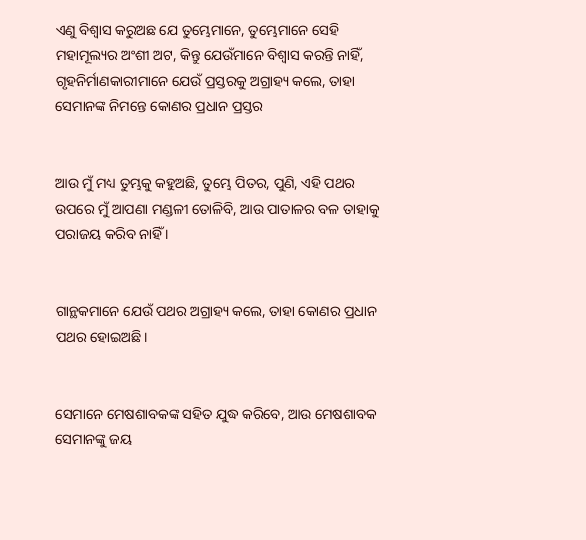ଏଣୁ ବିଶ୍ୱାସ କରୁଅଛ ଯେ ତୁମ୍ଭେମାନେ, ତୁମ୍ଭେମାନେ ସେହି ମହାମୂଲ୍ୟର ଅଂଶୀ ଅଟ, କିନ୍ତୁ ଯେଉଁମାନେ ବିଶ୍ୱାସ କରନ୍ତି ନାହିଁ, ଗୃହନିର୍ମାଣକାରୀମାନେ ଯେଉଁ ପ୍ରସ୍ତରକୁ ଅଗ୍ରାହ୍ୟ କଲେ, ତାହା ସେମାନଙ୍କ ନିମନ୍ତେ କୋଣର ପ୍ରଧାନ ପ୍ରସ୍ତର


ଆଉ ମୁଁ ମଧ୍ୟ ତୁମ୍ଭକୁ କହୁଅଛି, ତୁମ୍ଭେ ପିତର, ପୁଣି, ଏହି ପଥର ଉପରେ ମୁଁ ଆପଣା ମଣ୍ଡଳୀ ତୋଳିବି, ଆଉ ପାତାଳର ବଳ ତାହାକୁ ପରାଜୟ କରିବ ନାହିଁ ।


ଗାନ୍ଥକମାନେ ଯେଉଁ ପଥର ଅଗ୍ରାହ୍ୟ କଲେ, ତାହା କୋଣର ପ୍ରଧାନ ପଥର ହୋଇଅଛି।


ସେମାନେ ମେଷଶାବକଙ୍କ ସହିତ ଯୁଦ୍ଧ କରିବେ, ଆଉ ମେଷଶାବକ ସେମାନଙ୍କୁ ଜୟ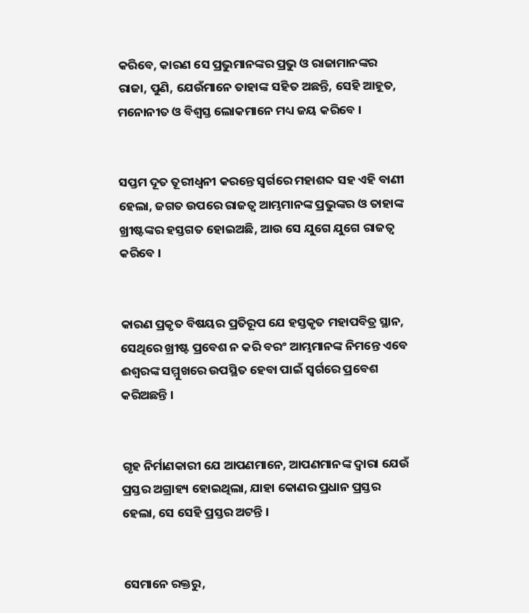କରିବେ, କାରଣ ସେ ପ୍ରଭୁମାନଙ୍କର ପ୍ରଭୁ ଓ ରାଜାମାନଙ୍କର ରାଜା, ପୁଣି, ଯେଉଁମାନେ ତାହାଙ୍କ ସହିତ ଅଛନ୍ତି, ସେହି ଆହୂତ, ମନୋନୀତ ଓ ବିଶ୍ୱସ୍ତ ଲୋକମାନେ ମଧ୍ୟ ଜୟ କରିବେ ।


ସପ୍ତମ ଦୂତ ତୂରୀଧ୍ୱନୀ କରନ୍ତେ ସ୍ୱର୍ଗରେ ମହାଶବ୍ଦ ସହ ଏହି ବାଣୀ ହେଲା, ଜଗତ ଉପରେ ରାଜତ୍ୱ ଆମ୍ଭମାନଙ୍କ ପ୍ରଭୁଙ୍କର ଓ ତାହାଙ୍କ ଖ୍ରୀଷ୍ଟଙ୍କର ହସ୍ତଗତ ହୋଇଅଛି, ଆଉ ସେ ଯୁଗେ ଯୁଗେ ରାଜତ୍ୱ କରିବେ ।


କାରଣ ପ୍ରକୃତ ବିଷୟର ପ୍ରତିରୂପ ଯେ ହସ୍ତକୃତ ମହାପବିତ୍ର ସ୍ଥାନ, ସେଥିରେ ଖ୍ରୀଷ୍ଟ ପ୍ରବେଶ ନ କରି ବରଂ ଆମ୍ଭମାନଙ୍କ ନିମନ୍ତେ ଏବେ ଈଶ୍ୱରଙ୍କ ସମ୍ମୁଖରେ ଉପସ୍ଥିତ ହେବା ପାଇଁ ସ୍ୱର୍ଗରେ ପ୍ରବେଶ କରିଅଛନ୍ତି ।


ଗୃହ ନିର୍ମାଣକାରୀ ଯେ ଆପଣମାନେ, ଆପଣମାନଙ୍କ ଦ୍ୱାରା ଯେଉଁ ପ୍ରସ୍ତର ଅଗ୍ରାହ୍ୟ ହୋଇଥିଲା, ଯାହା କୋଣର ପ୍ରଧାନ ପ୍ରସ୍ତର ହେଲା, ସେ ସେହି ପ୍ରସ୍ତର ଅଟନ୍ତି ।


ସେମାନେ ରକ୍ତରୁ,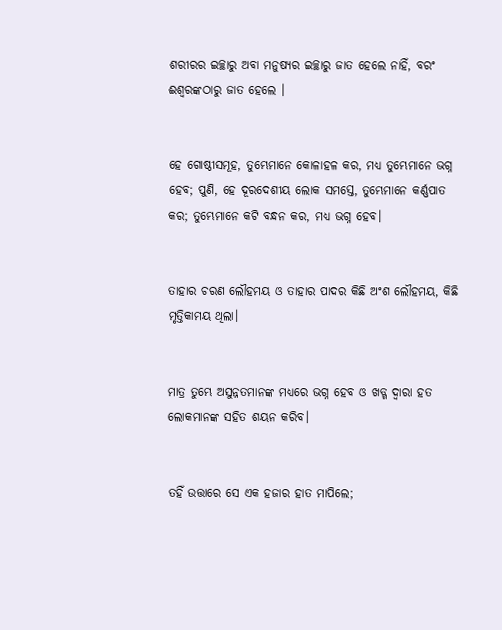ଶରୀରର ଇଚ୍ଛାରୁ ଅବା ମନୁଷ୍ୟର ଇଚ୍ଛାରୁ ଜାତ ହେଲେ ନାହିଁ, ବରଂ ଈଶ୍ୱରଙ୍କଠାରୁ ଜାତ ହେଲେ ।


ହେ ଗୋଷ୍ଠୀସମୂହ, ତୁମ୍ଭେମାନେ କୋଳାହଳ କର, ମଧ୍ୟ ତୁମ୍ଭେମାନେ ଭଗ୍ନ ହେବ; ପୁଣି, ହେ ଦୂରଦେଶୀୟ ଲୋକ ସମସ୍ତେ, ତୁମ୍ଭେମାନେ କର୍ଣ୍ଣପାତ କର; ତୁମ୍ଭେମାନେ କଟି ବନ୍ଧନ କର, ମଧ୍ୟ ଭଗ୍ନ ହେବ।


ତାହାର ଚରଣ ଲୌହମୟ ଓ ତାହାର ପାଦର କିଛି ଅଂଶ ଲୌହମୟ, କିଛି ମୃତ୍ତିକାମୟ ଥିଲା।


ମାତ୍ର ତୁମ୍ଭେ ଅସୁନ୍ନତମାନଙ୍କ ମଧ୍ୟରେ ଭଗ୍ନ ହେବ ଓ ଖଡ୍ଗ ଦ୍ୱାରା ହତ ଲୋକମାନଙ୍କ ସହିତ ଶୟନ କରିବ।


ତହିଁ ଉତ୍ତାରେ ସେ ଏକ ହଜାର ହାତ ମାପିଲେ;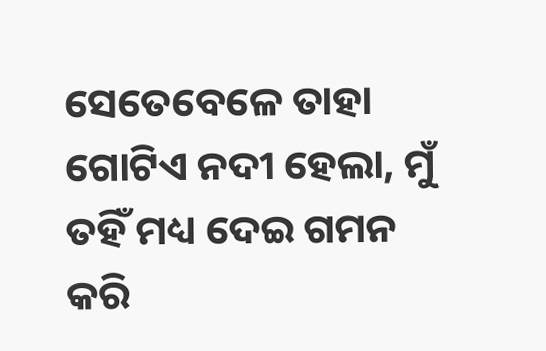ସେତେବେଳେ ତାହା ଗୋଟିଏ ନଦୀ ହେଲା, ମୁଁ ତହିଁ ମଧ୍ୟ ଦେଇ ଗମନ କରି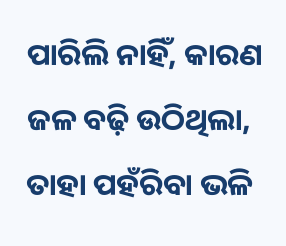ପାରିଲି ନାହିଁ, କାରଣ ଜଳ ବଢ଼ି ଉଠିଥିଲା, ତାହା ପହଁରିବା ଭଳି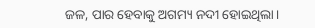ଜଳ, ପାର ହେବାକୁ ଅଗମ୍ୟ ନଦୀ ହୋଇଥିଲା।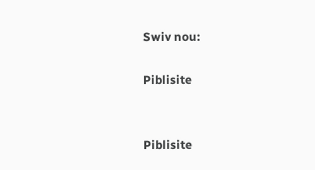Swiv nou:

Piblisite


Piblisite